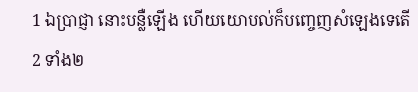1 ឯប្រាជ្ញា នោះបន្លឺឡើង ហើយយោបល់ក៏បញ្ចេញសំឡេងទេតើ
2 ទាំង២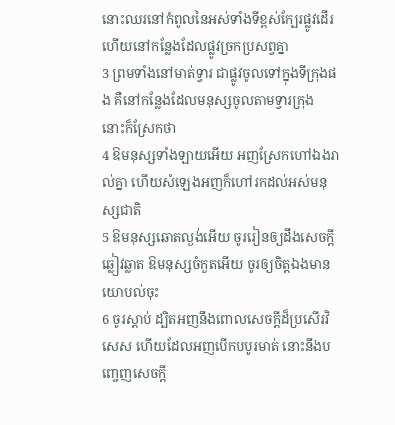នោះឈរនៅកំពូលនៃអស់ទាំងទីខ្ពស់ក្បែរផ្លូវដើរ ហើយនៅកន្លែងដែលផ្លូវច្រកប្រសព្វគ្នា
3 ព្រមទាំងនៅមាត់ទ្វារ ជាផ្លូវចូលទៅក្នុងទីក្រុងផង គឺនៅកន្លែងដែលមនុស្សចូលតាមទ្វារក្រុង នោះក៏ស្រែកថា
4 ឱមនុស្សទាំងឡាយអើយ អញស្រែកហៅឯងរាល់គ្នា ហើយសំឡេងអញក៏ហៅរកដល់អស់មនុស្សជាតិ
5 ឱមនុស្សឆោតល្ងង់អើយ ចូររៀនឲ្យដឹងសេចក្តីឆ្លៀវឆ្លាត ឱមនុស្សចំកួតអើយ ចូរឲ្យចិត្តឯងមានយោបល់ចុះ
6 ចូរស្តាប់ ដ្បិតអញនឹងពោលសេចក្តីដ៏ប្រសើរវិសេស ហើយដែលអញបើកបបូរមាត់ នោះនឹងបញ្ចេញសេចក្តី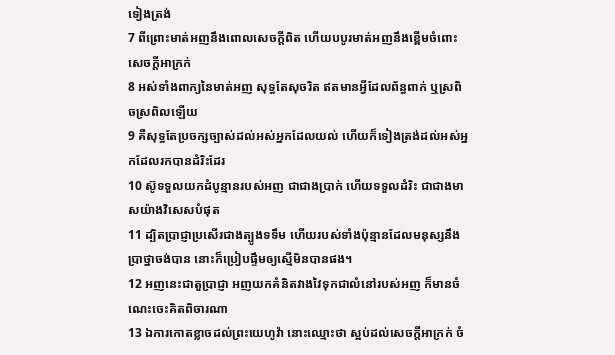ទៀងត្រង់
7 ពីព្រោះមាត់អញនឹងពោលសេចក្តីពិត ហើយបបូរមាត់អញនឹងខ្ពើមចំពោះសេចក្តីអាក្រក់
8 អស់ទាំងពាក្យនៃមាត់អញ សុទ្ធតែសុចរិត ឥតមានអ្វីដែលព័ន្ធពាក់ ឬស្រពិចស្រពិលឡើយ
9 គឺសុទ្ធតែប្រចក្សច្បាស់ដល់អស់អ្នកដែលយល់ ហើយក៏ទៀងត្រង់ដល់អស់អ្នកដែលរកបានដំរិះដែរ
10 ស៊ូទទួលយកដំបូន្មានរបស់អញ ជាជាងប្រាក់ ហើយទទួលដំរិះ ជាជាងមាសយ៉ាងវិសេសបំផុត
11 ដ្បិតប្រាជ្ញាប្រសើរជាងត្បូងទទឹម ហើយរបស់ទាំងប៉ុន្មានដែលមនុស្សនឹងប្រាថ្នាចង់បាន នោះក៏ប្រៀបផ្ទឹមឲ្យស្មើមិនបានផង។
12 អញនេះជាតួប្រាជ្ញា អញយកគំនិតវាងវៃទុកជាលំនៅរបស់អញ ក៏មានចំណេះចេះគិតពិចារណា
13 ឯការកោតខ្លាចដល់ព្រះយេហូវ៉ា នោះឈ្មោះថា ស្អប់ដល់សេចក្តីអាក្រក់ ចំ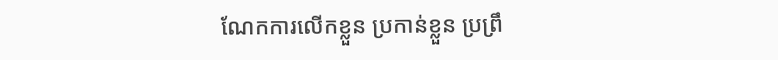ណែកការលើកខ្លួន ប្រកាន់ខ្លួន ប្រព្រឹ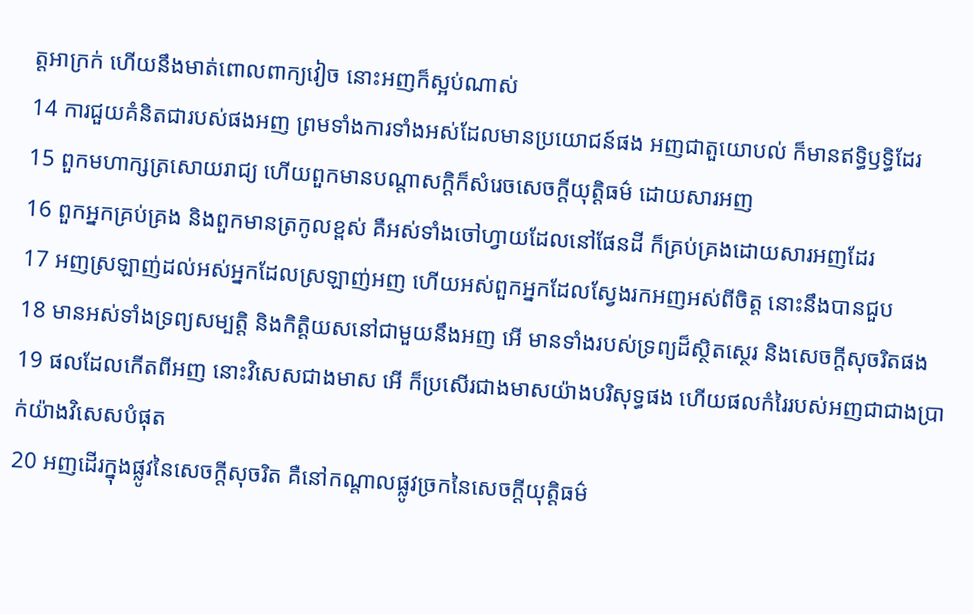ត្តអាក្រក់ ហើយនឹងមាត់ពោលពាក្យវៀច នោះអញក៏ស្អប់ណាស់
14 ការជួយគំនិតជារបស់ផងអញ ព្រមទាំងការទាំងអស់ដែលមានប្រយោជន៍ផង អញជាតួយោបល់ ក៏មានឥទ្ធិឫទ្ធិដែរ
15 ពួកមហាក្សត្រសោយរាជ្យ ហើយពួកមានបណ្តាសក្តិក៏សំរេចសេចក្តីយុត្តិធម៌ ដោយសារអញ
16 ពួកអ្នកគ្រប់គ្រង និងពួកមានត្រកូលខ្ពស់ គឺអស់ទាំងចៅហ្វាយដែលនៅផែនដី ក៏គ្រប់គ្រងដោយសារអញដែរ
17 អញស្រឡាញ់ដល់អស់អ្នកដែលស្រឡាញ់អញ ហើយអស់ពួកអ្នកដែលស្វែងរកអញអស់ពីចិត្ត នោះនឹងបានជួប
18 មានអស់ទាំងទ្រព្យសម្បត្តិ និងកិត្តិយសនៅជាមួយនឹងអញ អើ មានទាំងរបស់ទ្រព្យដ៏ស្ថិតស្ថេរ និងសេចក្តីសុចរិតផង
19 ផលដែលកើតពីអញ នោះវិសេសជាងមាស អើ ក៏ប្រសើរជាងមាសយ៉ាងបរិសុទ្ធផង ហើយផលកំរៃរបស់អញជាជាងប្រាក់យ៉ាងវិសេសបំផុត
20 អញដើរក្នុងផ្លូវនៃសេចក្តីសុចរិត គឺនៅកណ្តាលផ្លូវច្រកនៃសេចក្តីយុត្តិធម៌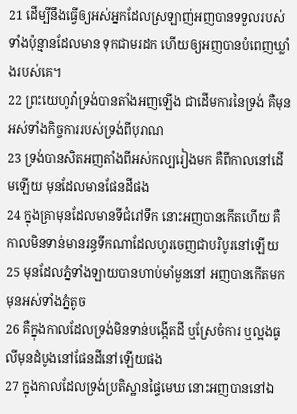21 ដើម្បីនឹងធ្វើឲ្យអស់អ្នកដែលស្រឡាញ់អញបានទទួលរបស់ទាំងប៉ុន្មានដែលមាន ទុកជាមរដក ហើយឲ្យអញបានបំពេញឃ្លាំងរបស់គេ។
22 ព្រះយេហូវ៉ាទ្រង់បានតាំងអញឡើង ជាដើមការនៃទ្រង់ គឺមុនអស់ទាំងកិច្ចការរបស់ទ្រង់ពីបុរាណ
23 ទ្រង់បានសិតអញតាំងពីអស់កល្បរៀងមក គឺពីកាលនៅដើមឡើយ មុនដែលមានផែនដីផង
24 ក្នុងគ្រាមុនដែលមានទីជំរៅទឹក នោះអញបានកើតហើយ គឺកាលមិនទាន់មានរន្ធទឹកណាដែលហូរចេញជាបរិបូរនៅឡើយ
25 មុនដែលភ្នំទាំងឡាយបានហាប់មាំមួននៅ អញបានកើតមកមុនអស់ទាំងភ្នំតូច
26 គឺក្នុងកាលដែលទ្រង់មិនទាន់បង្កើតដី ឬស្រែចំការ ឬល្អងធូលីមុនដំបូងនៅផែនដីនៅឡើយផង
27 ក្នុងកាលដែលទ្រង់ប្រតិស្ឋានផ្ទៃមេឃ នោះអញបាននៅឯ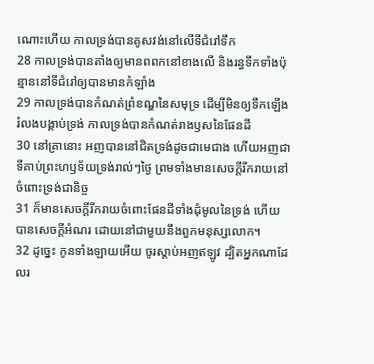ណោះហើយ កាលទ្រង់បានគូសវង់នៅលើទីជំរៅទឹក
28 កាលទ្រង់បានតាំងឲ្យមានពពកនៅខាងលើ និងរន្ធទឹកទាំងប៉ុន្មាននៅទីជំរៅឲ្យបានមានកំឡាំង
29 កាលទ្រង់បានកំណត់ព្រំខណ្ឌនៃសមុទ្រ ដើម្បីមិនឲ្យទឹកឡើងរំលងបង្គាប់ទ្រង់ កាលទ្រង់បានកំណត់រាងឫសនៃផែនដី
30 នៅគ្រានោះ អញបាននៅជិតទ្រង់ដូចជាមេជាង ហើយអញជាទីគាប់ព្រះហឫទ័យទ្រង់រាល់ៗថ្ងៃ ព្រមទាំងមានសេចក្តីរីករាយនៅចំពោះទ្រង់ជានិច្ច
31 ក៏មានសេចក្តីរីករាយចំពោះផែនដីទាំងដុំមូលនៃទ្រង់ ហើយបានសេចក្តីអំណរ ដោយនៅជាមួយនឹងពួកមនុស្សលោក។
32 ដូច្នេះ កូនទាំងឡាយអើយ ចូរស្តាប់អញឥឡូវ ដ្បិតអ្នកណាដែលរ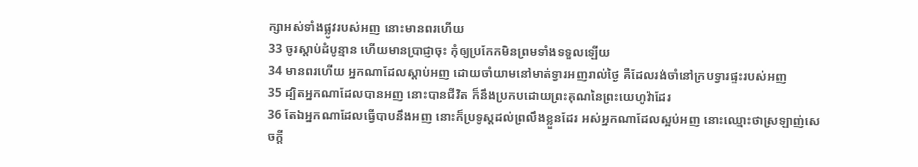ក្សាអស់ទាំងផ្លូវរបស់អញ នោះមានពរហើយ
33 ចូរស្តាប់ដំបូន្មាន ហើយមានប្រាជ្ញាចុះ កុំឲ្យប្រកែកមិនព្រមទាំងទទួលឡើយ
34 មានពរហើយ អ្នកណាដែលស្តាប់អញ ដោយចាំយាមនៅមាត់ទ្វារអញរាល់ថ្ងៃ គឺដែលរង់ចាំនៅក្របទ្វារផ្ទះរបស់អញ
35 ដ្បិតអ្នកណាដែលបានអញ នោះបានជីវិត ក៏នឹងប្រកបដោយព្រះគុណនៃព្រះយេហូវ៉ាដែរ
36 តែឯអ្នកណាដែលធ្វើបាបនឹងអញ នោះក៏ប្រទូស្តដល់ព្រលឹងខ្លួនដែរ អស់អ្នកណាដែលស្អប់អញ នោះឈ្មោះថាស្រឡាញ់សេចក្តី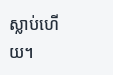ស្លាប់ហើយ។